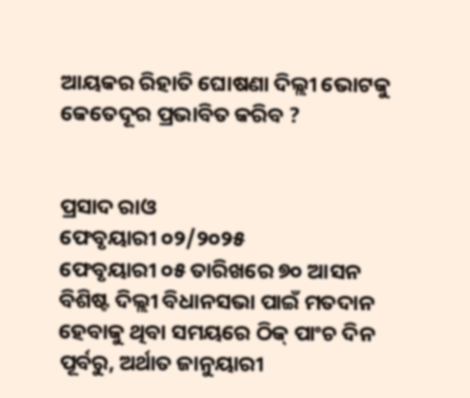ଆୟକର ରିହାତି ଘୋଷଣା ଦିଲ୍ଲୀ ଭୋଟକୁ କେତେଦୂର ପ୍ରଭାବିତ କରିବ ?


ପ୍ରସାଦ ରାଓ
ଫେବୃୟାରୀ ୦୨/୨୦୨୫
ଫେବୃୟାରୀ ୦୫ ତାରିଖରେ ୭୦ ଆସନ ବିଶିଷ୍ଟ ଦିଲ୍ଲୀ ବିଧାନସଭା ପାଇଁ ମତଦାନ ହେବାକୁ ଥିବା ସମୟରେ ଠିକ୍ ପାଂଚ ଦିନ ପୂର୍ବରୁ, ଅର୍ଥାତ ଜାନୁୟାରୀ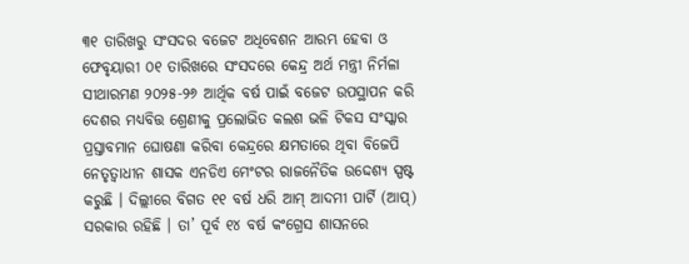୩୧ ତାରିଖରୁ ସଂସଦର ବଜେଟ ଅଧିବେଶନ ଆରମ୍ଭ ହେବା ଓ ଫେବୃୟାରୀ ୦୧ ତାରିଖରେ ସଂସଦରେ କେନ୍ଦ୍ର ଅର୍ଥ ମନ୍ତ୍ରୀ ନିର୍ମଳା ସୀଥାରମଣ ୨୦୨୫-୨୬ ଆର୍ଥିକ ବର୍ଷ ପାଇଁ ବଜେଟ ଉପସ୍ଥାପନ କରି ଦେଶର ମଧ୍ୟବିତ୍ତ ଶ୍ରେଣୀକୁ ପ୍ରଲୋଭିତ କଲଶ ଭଳି ଟିକସ ସଂସ୍କାର ପ୍ରସ୍ତାବମାନ ଘୋଷଣା କରିବା କେନ୍ଦ୍ରରେ କ୍ଷମତାରେ ଥିବା ବିଜେପି ନେତୃତ୍ୱାଧୀନ ଶାସକ ଏନଡିଏ ମେଂଟର ରାଜନୈତିକ ଉଦ୍ଦେଶ୍ୟ ସ୍ପଷ୍ଟ କରୁଛି । ଦିଲ୍ଲୀରେ ବିଗତ ୧୧ ବର୍ଷ ଧରି ଆମ୍ ଆଦମୀ ପାର୍ଟି (ଆପ୍) ସରକାର ରହିଛି । ତା’ ପୂର୍ବ ୧୪ ବର୍ଷ କଂଗ୍ରେସ ଶାସନରେ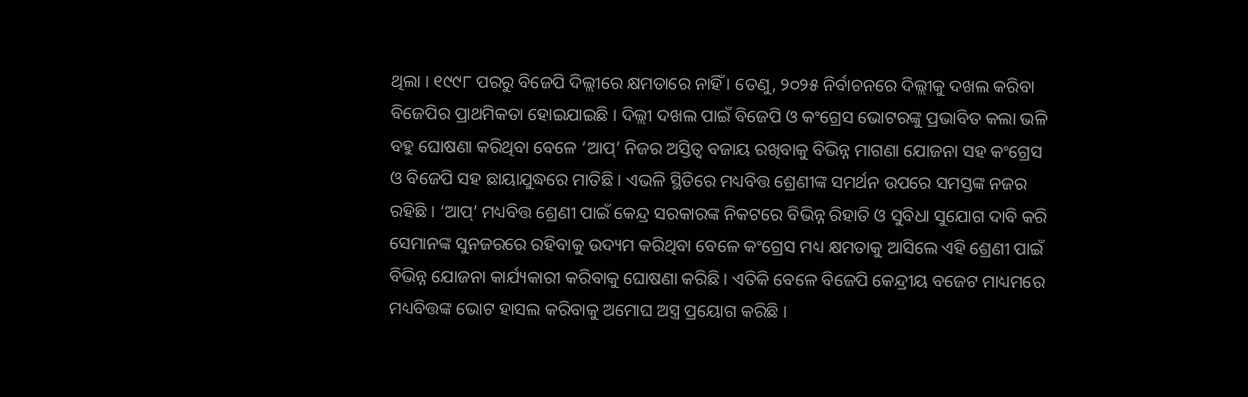ଥିଲା । ୧୯୯୮ ପରରୁ ବିଜେପି ଦିଲ୍ଲୀରେ କ୍ଷମତାରେ ନାହିଁ । ତେଣୁ, ୨୦୨୫ ନିର୍ବାଚନରେ ଦିଲ୍ଲୀକୁ ଦଖଲ କରିବା ବିଜେପିର ପ୍ରାଥମିକତା ହୋଇଯାଇଛି । ଦିଲ୍ଲୀ ଦଖଲ ପାଇଁ ବିଜେପି ଓ କଂଗ୍ରେସ ଭୋଟରଙ୍କୁ ପ୍ରଭାବିତ କଲା ଭଳି ବହୁ ଘୋଷଣା କରିଥିବା ବେଳେ ‘ଆପ୍’ ନିଜର ଅସ୍ତିତ୍ୱ ବଜାୟ ରଖିବାକୁ ବିଭିନ୍ନ ମାଗଣା ଯୋଜନା ସହ କଂଗ୍ରେସ ଓ ବିଜେପି ସହ ଛାୟାଯୁଦ୍ଧରେ ମାତିଛି । ଏଭଳି ସ୍ଥିତିରେ ମଧ୍ୟବିତ୍ତ ଶ୍ରେଣୀଙ୍କ ସମର୍ଥନ ଉପରେ ସମସ୍ତଙ୍କ ନଜର ରହିଛି । ‘ଆପ୍’ ମଧ୍ୟବିତ୍ତ ଶ୍ରେଣୀ ପାଇଁ କେନ୍ଦ୍ର ସରକାରଙ୍କ ନିକଟରେ ବିଭିନ୍ନ ରିହାତି ଓ ସୁବିଧା ସୁଯୋଗ ଦାବି କରି ସେମାନଙ୍କ ସୁନଜରରେ ରହିବାକୁ ଉଦ୍ୟମ କରିଥିବା ବେଳେ କଂଗ୍ରେସ ମଧ୍ୟ କ୍ଷମତାକୁ ଆସିଲେ ଏହି ଶ୍ରେଣୀ ପାଇଁ ବିଭିନ୍ନ ଯୋଜନା କାର୍ଯ୍ୟକାରୀ କରିବାକୁ ଘୋଷଣା କରିଛି । ଏତିକି ବେଳେ ବିଜେପି କେନ୍ଦ୍ରୀୟ ବଜେଟ ମାଧ୍ୟମରେ ମଧ୍ୟବିତ୍ତଙ୍କ ଭୋଟ ହାସଲ କରିବାକୁ ଅମୋଘ ଅସ୍ତ୍ର ପ୍ରୟୋଗ କରିଛି ।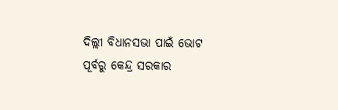ଦିଲ୍ଲୀ ବିଧାନସଭା ପାଇଁ ଭୋଟ ପୂର୍ବରୁ କେନ୍ଦ୍ର ସରକାର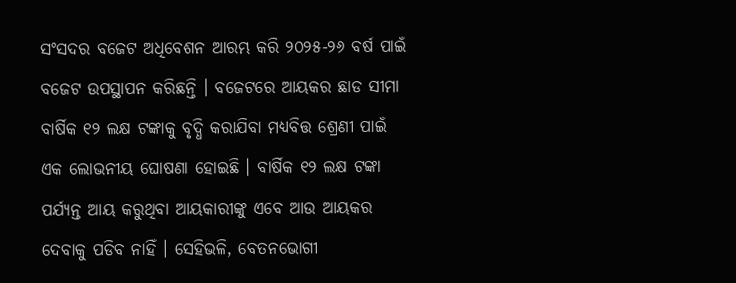ସଂସଦର ବଜେଟ ଅଧିବେଶନ ଆରମ୍ଭ କରି ୨୦୨୫-୨୬ ବର୍ଷ ପାଇଁ ବଜେଟ ଉପସ୍ଥାପନ କରିଛନ୍ତି । ବଜେଟରେ ଆୟକର ଛାଡ ସୀମା ବାର୍ଷିକ ୧୨ ଲକ୍ଷ ଟଙ୍କାକୁ ବୃଦ୍ଧି କରାଯିବା ମଧ୍ୟବିତ୍ତ ଶ୍ରେଣୀ ପାଇଁ ଏକ ଲୋଭନୀୟ ଘୋଷଣା ହୋଇଛି । ବାର୍ଷିକ ୧୨ ଲକ୍ଷ ଟଙ୍କା ପର୍ଯ୍ୟନ୍ତ ଆୟ କରୁଥିବା ଆୟକାରୀଙ୍କୁ ଏବେ ଆଉ ଆୟକର ଦେବାକୁ ପଡିବ ନାହିଁ । ସେହିଭଳି, ବେତନଭୋଗୀ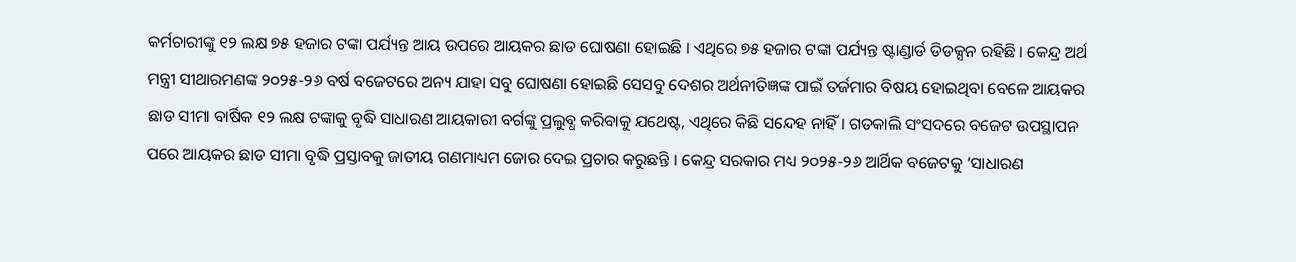କର୍ମଚାରୀଙ୍କୁ ୧୨ ଲକ୍ଷ ୭୫ ହଜାର ଟଙ୍କା ପର୍ଯ୍ୟନ୍ତ ଆୟ ଉପରେ ଆୟକର ଛାଡ ଘୋଷଣା ହୋଇଛି । ଏଥିରେ ୭୫ ହଜାର ଟଙ୍କା ପର୍ଯ୍ୟନ୍ତ ଷ୍ଟାଣ୍ଡାର୍ଡ ଡିଡକ୍ସନ ରହିଛି । କେନ୍ଦ୍ର ଅର୍ଥ ମନ୍ତ୍ରୀ ସୀଥାରମଣଙ୍କ ୨୦୨୫-୨୬ ବର୍ଷ ବଜେଟରେ ଅନ୍ୟ ଯାହା ସବୁ ଘୋଷଣା ହୋଇଛି ସେସବୁ ଦେଶର ଅର୍ଥନୀତିଜ୍ଞଙ୍କ ପାଇଁ ତର୍ଜମାର ବିଷୟ ହୋଇଥିବା ବେଳେ ଆୟକର ଛାଡ ସୀମା ବାର୍ଷିକ ୧୨ ଲକ୍ଷ ଟଙ୍କାକୁ ବୃଦ୍ଧି ସାଧାରଣ ଆୟକାରୀ ବର୍ଗଙ୍କୁ ପ୍ରଲୁବ୍ଧ କରିବାକୁ ଯଥେଷ୍ଟ, ଏଥିରେ କିଛି ସନ୍ଦେହ ନାହିଁ । ଗତକାଲି ସଂସଦରେ ବଜେଟ ଉପସ୍ଥାପନ ପରେ ଆୟକର ଛାଡ ସୀମା ବୃଦ୍ଧି ପ୍ରସ୍ତାବକୁ ଜାତୀୟ ଗଣମାଧ୍ୟମ ଜୋର ଦେଇ ପ୍ରଚାର କରୁଛନ୍ତି । କେନ୍ଦ୍ର ସରକାର ମଧ୍ୟ ୨୦୨୫-୨୬ ଆର୍ଥିକ ବଜେଟକୁ ‘ସାଧାରଣ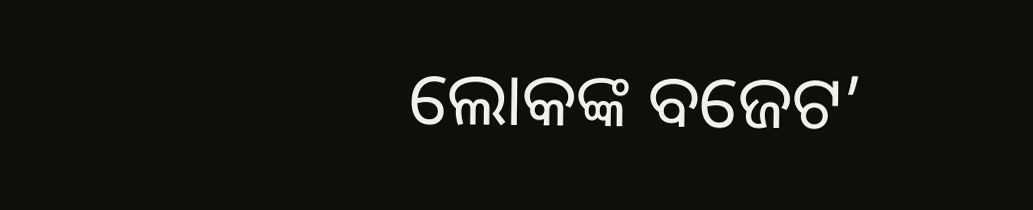ଲୋକଙ୍କ ବଜେଟ’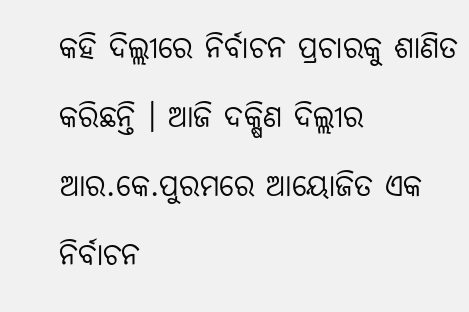କହି ଦିଲ୍ଲୀରେ ନିର୍ବାଚନ ପ୍ରଚାରକୁ ଶାଣିତ କରିଛନ୍ତି । ଆଜି ଦକ୍ଷିଣ ଦିଲ୍ଲୀର ଆର.କେ.ପୁରମରେ ଆୟୋଜିତ ଏକ ନିର୍ବାଚନ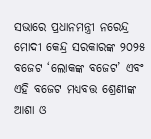ସଭାରେ ପ୍ରଧାନମନ୍ତ୍ରୀ ନରେନ୍ଦ୍ର ମୋଦୀ କେନ୍ଦ୍ର ସରକାରଙ୍କ ୨୦୨୫ ବଜେଟ ‘ଲୋକଙ୍କ ବଜେଟ’ ଏବଂ ଏହି ବଜେଟ ମଧ୍ୟବତ୍ତ ଶ୍ରେଣୀଙ୍କ ଆଶା ଓ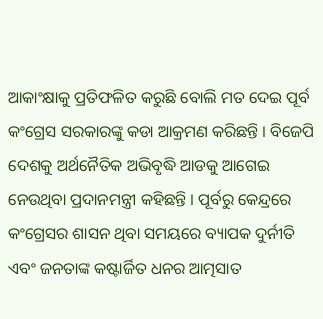ଆକାଂକ୍ଷାକୁ ପ୍ରତିଫଳିତ କରୁଛି ବୋଲି ମତ ଦେଇ ପୂର୍ବ କଂଗ୍ରେସ ସରକାରଙ୍କୁ କଡା ଆକ୍ରମଣ କରିଛନ୍ତି । ବିଜେପି ଦେଶକୁ ଅର୍ଥନୈତିକ ଅଭିବୃଦ୍ଧି ଆଡକୁ ଆଗେଇ ନେଉଥିବା ପ୍ରଦାନମନ୍ତ୍ରୀ କହିଛନ୍ତି । ପୂର୍ବରୁ କେନ୍ଦ୍ରରେ କଂଗ୍ରେସର ଶାସନ ଥିବା ସମୟରେ ବ୍ୟାପକ ଦୁର୍ନୀତି ଏବଂ ଜନତାଙ୍କ କଷ୍ଟାର୍ଜିତ ଧନର ଆତ୍ମସାତ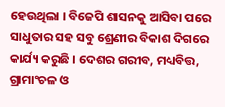ହେଉଥିଲା । ବିଜେପି ଶାସନକୁ ଆସିବା ପରେ ସାଧୁତାର ସହ ସବୁ ଶ୍ରେଣୀର ବିକାଶ ଦିଗରେ କାର୍ଯ୍ୟ କରୁଛି । ଦେଶର ଗରୀବ, ମଧ୍ୟବିତ୍ତ, ଗ୍ରାମାଂଚଳ ଓ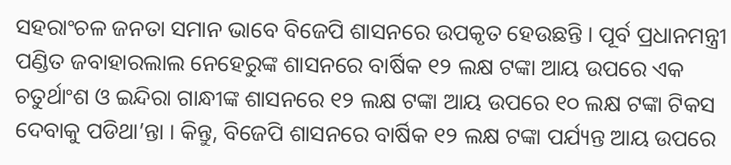ସହରାଂଚଳ ଜନତା ସମାନ ଭାବେ ବିଜେପି ଶାସନରେ ଉପକୃତ ହେଉଛନ୍ତି । ପୂର୍ବ ପ୍ରଧାନମନ୍ତ୍ରୀ ପଣ୍ଡିତ ଜବାହାରଲାଲ ନେହେରୁଙ୍କ ଶାସନରେ ବାର୍ଷିକ ୧୨ ଲକ୍ଷ ଟଙ୍କା ଆୟ ଉପରେ ଏକ ଚତୁର୍ଥାଂଶ ଓ ଇନ୍ଦିରା ଗାନ୍ଧୀଙ୍କ ଶାସନରେ ୧୨ ଲକ୍ଷ ଟଙ୍କା ଆୟ ଉପରେ ୧୦ ଲକ୍ଷ ଟଙ୍କା ଟିକସ ଦେବାକୁ ପଡିଥା’ନ୍ତା । କିନ୍ତୁ, ବିଜେପି ଶାସନରେ ବାର୍ଷିକ ୧୨ ଲକ୍ଷ ଟଙ୍କା ପର୍ଯ୍ୟନ୍ତ ଆୟ ଉପରେ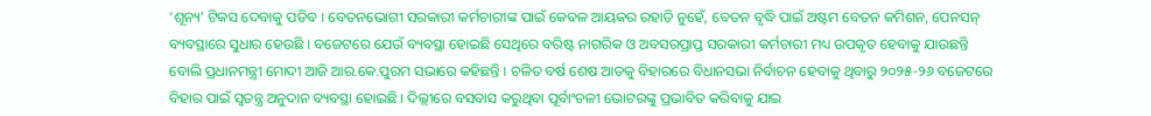‘ଶୂନ୍ୟ’ ଟିକସ ଦେବାକୁ ପଡିବ । ବେତନଭୋଗୀ ସରକାରୀ କର୍ମଚାରୀଙ୍କ ପାଇଁ କେବଳ ଆୟକର ରହାତି ନୁହେଁ, ବେତନ ବୃଦ୍ଧି ପାଇଁ ଅଷ୍ଟମ ବେତନ କମିଶନ, ପେନସନ୍ ବ୍ୟବସ୍ଥାରେ ସୁଧାର ହେଉଛି । ବଜେଟରେ ଯେଉଁ ବ୍ୟବସ୍ଥା ହୋଇଛି ସେଥିରେ ବରିଷ୍ଟ ନାଗରିକ ଓ ଅବସରପ୍ରାପ୍ତ ସରକାରୀ କର୍ମଚାରୀ ମଧ୍ୟ ଉପକୃତ ହେବାକୁ ଯାଉଛନ୍ତି ବୋଲି ପ୍ରଧାନମନ୍ତ୍ରୀ ମୋଦୀ ଆଜି ଆର.କେ.ପୁରମ ସଭାରେ କହିଛନ୍ତି । ଚଳିତ ବର୍ଷ ଶେଷ ଆଡକୁ ବିହାରରେ ବିଧାନସଭା ନିର୍ବାଚନ ହେବାକୁ ଥିବାରୁ ୨୦୨୫-୨୬ ବଜେଟରେ ବିହାର ପାଇଁ ସ୍ୱତନ୍ତ୍ର ଅନୁଦାନ ବ୍ୟବସ୍ଥା ହୋଇଛି । ଦିଲ୍ଲୀରେ ବସବାସ କରୁଥିବା ପୂର୍ବାଂଚଳୀ ଭୋଟରଙ୍କୁ ପ୍ରଭାବିତ କରିବାକୁ ଯାଇ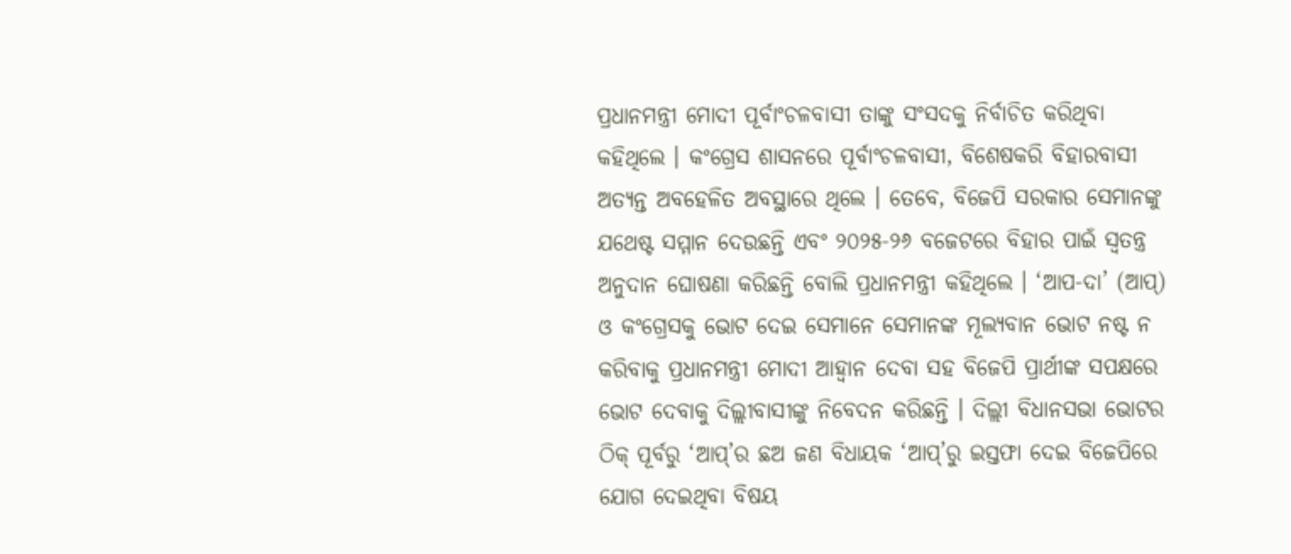ପ୍ରଧାନମନ୍ତ୍ରୀ ମୋଦୀ ପୂର୍ବାଂଚଳବାସୀ ତାଙ୍କୁ ସଂସଦକୁ ନିର୍ବାଚିତ କରିଥିବା କହିଥିଲେ । କଂଗ୍ରେସ ଶାସନରେ ପୂର୍ବାଂଚଳବାସୀ, ବିଶେଷକରି ବିହାରବାସୀ ଅତ୍ୟନ୍ତ ଅବହେଳିତ ଅବସ୍ଥାରେ ଥିଲେ । ତେବେ, ବିଜେପି ସରକାର ସେମାନଙ୍କୁ ଯଥେଷ୍ଟ ସମ୍ମାନ ଦେଉଛନ୍ତି ଏବଂ ୨୦୨୫-୨୬ ବଜେଟରେ ବିହାର ପାଇଁ ସ୍ୱତନ୍ତ୍ର ଅନୁଦାନ ଘୋଷଣା କରିଛନ୍ତି ବୋଲି ପ୍ରଧାନମନ୍ତ୍ରୀ କହିଥିଲେ । ‘ଆପ-ଦା’ (ଆପ୍) ଓ କଂଗ୍ରେସକୁ ଭୋଟ ଦେଇ ସେମାନେ ସେମାନଙ୍କ ମୂଲ୍ୟବାନ ଭୋଟ ନଷ୍ଟ ନ କରିବାକୁ ପ୍ରଧାନମନ୍ତ୍ରୀ ମୋଦୀ ଆହ୍ୱାନ ଦେବା ସହ ବିଜେପି ପ୍ରାର୍ଥୀଙ୍କ ସପକ୍ଷରେ ଭୋଟ ଦେବାକୁ ଦିଲ୍ଲୀବାସୀଙ୍କୁ ନିବେଦନ କରିଛନ୍ତି । ଦିଲ୍ଲୀ ବିଧାନସଭା ଭୋଟର ଠିକ୍ ପୂର୍ବରୁ ‘ଆପ୍’ର ଛଅ ଜଣ ବିଧାୟକ ‘ଆପ୍’ରୁ ଇସ୍ତଫା ଦେଇ ବିଜେପିରେ ଯୋଗ ଦେଇଥିବା ବିଷୟ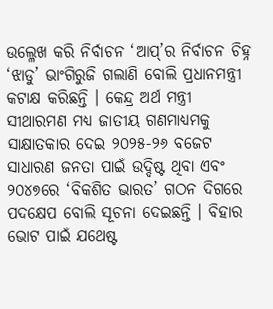ଉଲ୍ଳେଖ କରି ନିର୍ବାଚନ ‘ଆପ୍’ର ନିର୍ବାଚନ ଚିହ୍ନ ‘ଝାଡୁ’ ଭାଂଗିରୁଜି ଗଲାଣି ବୋଲି ପ୍ରଧାନମନ୍ତ୍ରୀ କଟାକ୍ଷ କରିଛନ୍ତି । କେନ୍ଦ୍ର ଅର୍ଥ ମନ୍ତ୍ରୀ ସୀଥାରମଣ ମଧ୍ୟ ଜାତୀୟ ଗଣମାଧ୍ୟମକୁ ସାକ୍ଷାତକାର ଦେଇ ୨୦୨୫-୨୬ ବଜେଟ ସାଧାରଣ ଜନତା ପାଇଁ ଉଦ୍ଦିଷ୍ଟ ଥିବା ଏବଂ ୨୦୪୭ରେ ‘ବିକଶିତ ଭାରତ’ ଗଠନ ଦିଗରେ ପଦକ୍ଷେପ ବୋଲି ସୂଚନା ଦେଇଛନ୍ତି । ବିହାର ଭୋଟ ପାଇଁ ଯଥେଷ୍ଟ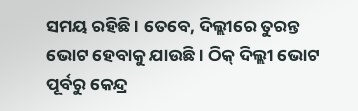ସମୟ ରହିଛି । ତେବେ, ଦିଲ୍ଲୀରେ ତୁରନ୍ତ ଭୋଟ ହେବାକୁ ଯାଉଛି । ଠିକ୍ ଦିଲ୍ଲୀ ଭୋଟ ପୂର୍ବରୁ କେନ୍ଦ୍ର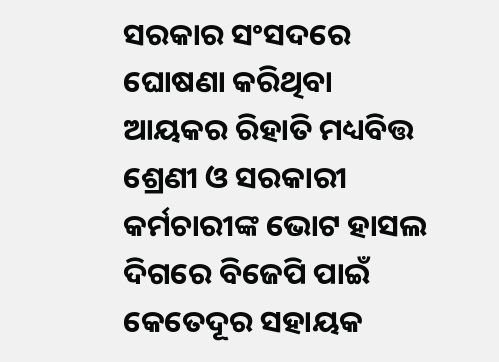ସରକାର ସଂସଦରେ ଘୋଷଣା କରିଥିବା ଆୟକର ରିହାତି ମଧ୍ୟବିତ୍ତ ଶ୍ରେଣୀ ଓ ସରକାରୀ କର୍ମଚାରୀଙ୍କ ଭୋଟ ହାସଲ ଦିଗରେ ବିଜେପି ପାଇଁ କେତେଦୂର ସହାୟକ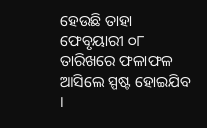ହେଉଛି ତାହା ଫେବୃୟାରୀ ୦୮ ତାରିଖରେ ଫଳାଫଳ ଆସିଲେ ସ୍ପଷ୍ଟ ହୋଇଯିବ ।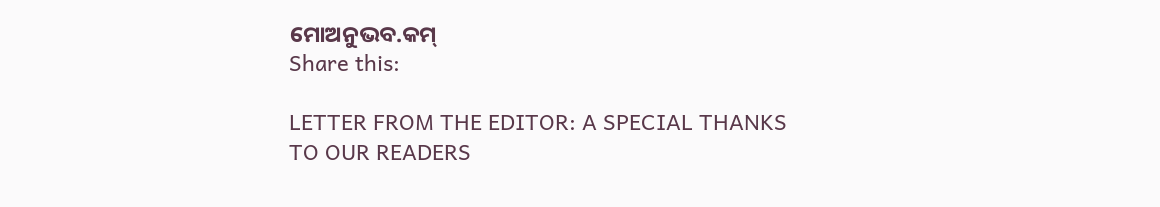ମୋଅନୁଭବ.କମ୍
Share this:

LETTER FROM THE EDITOR: A SPECIAL THANKS TO OUR READERS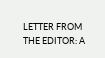LETTER FROM THE EDITOR: A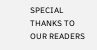SPECIAL THANKS TO OUR READERS